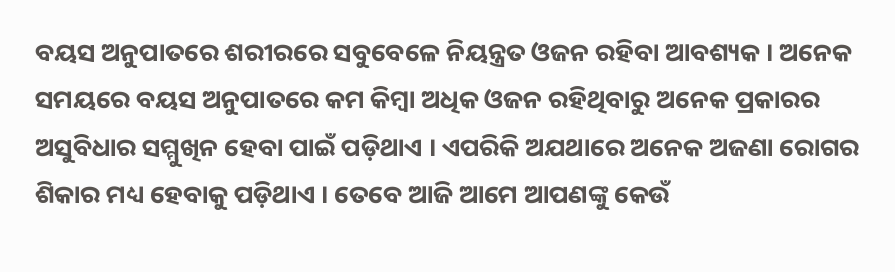ବୟସ ଅନୁପାତରେ ଶରୀରରେ ସବୁବେଳେ ନିୟନ୍ତ୍ରତ ଓଜନ ରହିବା ଆବଶ୍ୟକ । ଅନେକ ସମୟରେ ବୟସ ଅନୁପାତରେ କମ କିମ୍ବା ଅଧିକ ଓଜନ ରହିଥିବାରୁ ଅନେକ ପ୍ରକାରର ଅସୁବିଧାର ସମ୍ମୁଖିନ ହେବା ପାଇଁ ପଡ଼ିଥାଏ । ଏପରିକି ଅଯଥାରେ ଅନେକ ଅଜଣା ରୋଗର ଶିକାର ମଧ୍ୟ ହେବାକୁ ପଡ଼ିଥାଏ । ତେବେ ଆଜି ଆମେ ଆପଣଙ୍କୁ କେଉଁ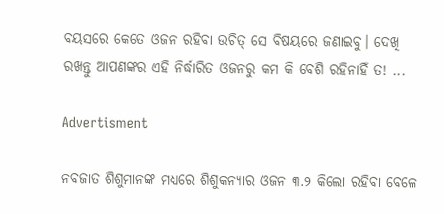ବୟସରେ କେତେ ଓଜନ ରହିବା ଉଚିତ୍‌ ସେ ବିଷୟରେ ଜଣାଇବୁ। ଦେଖି ରଖନ୍ତୁ ଆପଣଙ୍କର ଏହି ନିର୍ଦ୍ଧାରିତ ଓଜନରୁ କମ କି ବେଶି ରହିନାହିଁ ତ! ...

Advertisment

ନବଜାତ ଶିଶୁମାନଙ୍କ ମଧ୍ୟରେ ଶିଶୁକନ୍ୟାର ଓଜନ ୩.୨ କିଲୋ ରହିବା ବେଳେ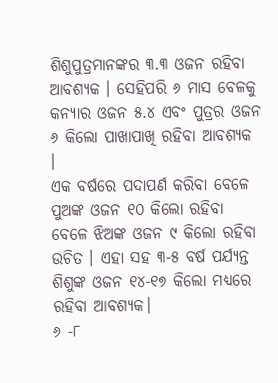ଶିଶୁପୁତ୍ରମାନଙ୍କର ୩.୩ ଓଜନ ରହିବା ଆବଶ୍ୟକ । ସେହିପରି ୬ ମାସ ବେଳକୁ କନ୍ୟାର ଓଜନ ୫.୪ ଏବଂ ପୁତ୍ରର ଓଜନ ୬ କିଲୋ ପାଖାପାଖି ରହିବା ଆବଶ୍ୟକ ।
ଏକ ବର୍ଷରେ ପଦାପର୍ଣ କରିବା ବେଳେ ପୁଅଙ୍କ ଓଜନ ୧୦ କିଲୋ ରହିବା ବେଳେ ଝିଅଙ୍କ ଓଜନ ୯ କିଲୋ ରହିବା ଉଚିତ । ଏହା ସହ ୩-୫ ବର୍ଷ ପର୍ଯ୍ୟନ୍ତ ଶିଶୁଙ୍କ ଓଜନ ୧୪-୧୭ କିଲୋ ମଧ୍ୟରେ ରହିବା ଆବଶ୍ୟକ।
୬ -୮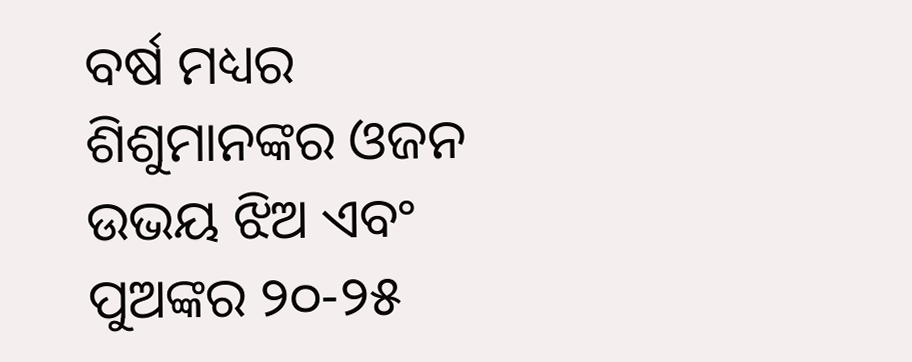ବର୍ଷ ମଧ୍ୟର ଶିଶୁମାନଙ୍କର ଓଜନ ଉଭୟ ଝିଅ ଏବଂ ପୁଅଙ୍କର ୨୦-୨୫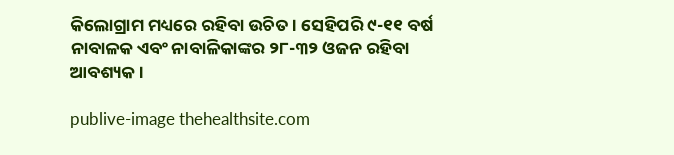କିଲୋଗ୍ରାମ ମଧ୍ୟରେ ରହିବା ଉଚିତ । ସେହିପରି ୯-୧୧ ବର୍ଷ ନାବାଳକ ଏବଂ ନାବାଳିକାଙ୍କର ୨୮-୩୨ ଓଜନ ରହିବା ଆବଶ୍ୟକ ।

publive-image thehealthsite.com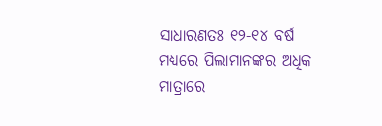ସାଧାରଣତଃ ୧୨-୧୪ ବର୍ଷ ମଧ୍ୟରେ ପିଲାମାନଙ୍କର ଅଧିକ ମାତ୍ରାରେ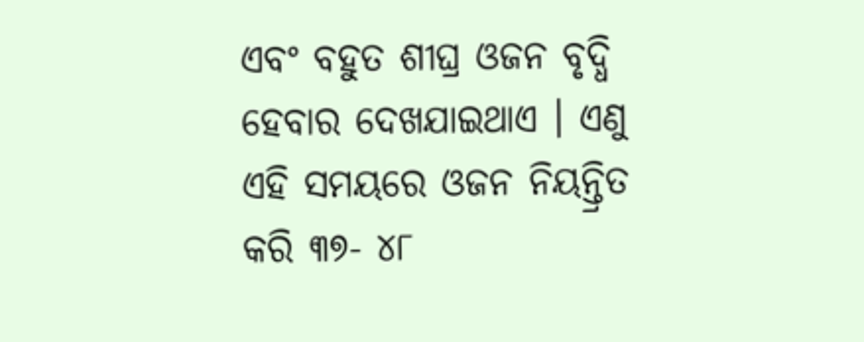ଏବଂ ବହୁତ ଶୀଘ୍ର ଓଜନ ବୃଦ୍ଧି ହେବାର ଦେଖଯାଇଥାଏ । ଏଣୁ ଏହି ସମୟରେ ଓଜନ ନିୟନ୍ତ୍ରିତ କରି ୩୭- ୪୮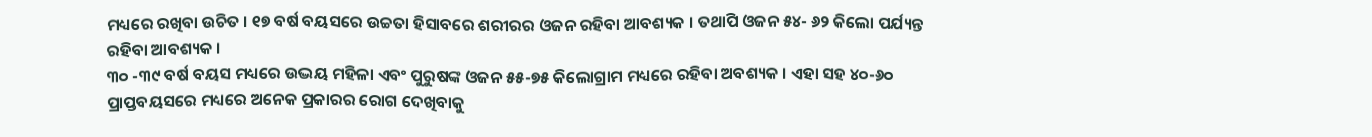ମଧ୍ୟରେ ରଖିବା ଉଚିତ । ୧୭ ବର୍ଷ ବୟସରେ ଉଚ୍ଚତା ହିସାବରେ ଶରୀରର ଓଜନ ରହିବା ଆବଶ୍ୟକ । ତଥାପି ଓଜନ ୫୪- ୬୨ କିଲୋ ପର୍ଯ୍ୟନ୍ତ ରହିବା ଆବଶ୍ୟକ ।
୩୦ -୩୯ ବର୍ଷ ବୟସ ମଧ୍ୟରେ ଉଦ୍ଭୟ ମହିଳା ଏବଂ ପୁରୁଷଙ୍କ ଓଜନ ୫୫-୭୫ କିଲୋଗ୍ରାମ ମଧ୍ୟରେ ରହିବା ଅବଶ୍ୟକ । ଏହା ସହ ୪୦-୬୦ ପ୍ରାପ୍ତବୟସରେ ମଧ୍ୟରେ ଅନେକ ପ୍ରକାରର ରୋଗ ଦେଖିବାକୁ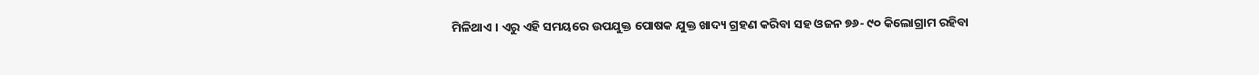ମିଳିଥାଏ । ଏରୁ ଏହି ସମୟରେ ଉପଯୁକ୍ତ ପୋଷକ ଯୁକ୍ତ ଖାଦ୍ୟ ଗ୍ରହଣ କରିବା ସହ ଓଜନ ୭୬- ୯୦ କିଲୋଗ୍ରାମ ରହିବା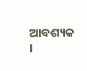ଆବଶ୍ୟକ ।